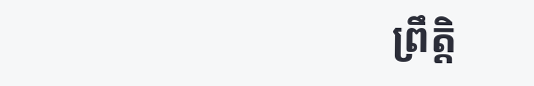ព្រឹត្តិ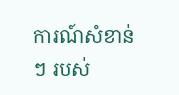ការណ៍សំខាន់ៗ របស់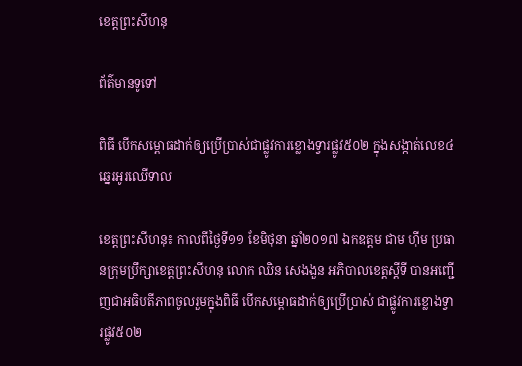ខេត្តព្រះសីហនុ

ព័ត៌មានទូទៅ

ពិធី បើកសម្ពោធដាក់ឲ្យប្រើប្រាស់ជាផ្លូវការខ្លោងទ្វារផ្លូវ៥០២ ក្នុងសង្កាត់លេខ៤ ឆ្នេរអូរឈើទាល

ខេត្តព្រះសីហនុ៖ កាលពីថ្ងៃទី១១ ខែមិថុនា ឆ្នាំ២០១៧ ឯកឧត្តម ជាម ហ៊ីម ប្រធានក្រុមប្រឹក្សាខេត្តព្រះសីហនុ លោក ឈិន សេងងួន អភិបាលខេត្តស្តីទី បានអញ្ជើញជាអធិបតីភាពចូលរួមក្នុងពិធី បើកសម្ពោធដាក់ឲ្យប្រើប្រាស់ ជាផ្លូវការខ្លោងទ្វារផ្លូវ៥០២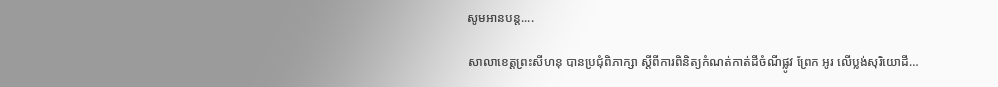សូមអានបន្ត....

សាលាខេត្តព្រះសីហនុ បានប្រជុំពិភាក្សា ស្ដីពីការពិនិត្យកំណត់កាត់ដីចំណីផ្លូវ ព្រែក អូរ លើប្លង់សុរិយោដី…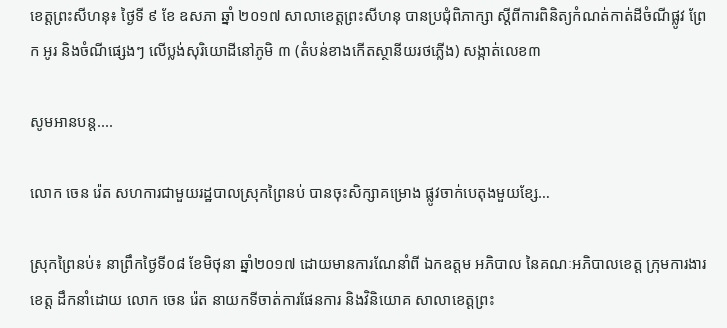ខេត្តព្រះសីហនុ៖ ថ្ងៃទី ៩ ខែ ឧសភា ឆ្នាំ ២០១៧ សាលាខេត្តព្រះសីហនុ បានប្រជុំពិភាក្សា ស្ដីពីការពិនិត្យកំណត់កាត់ដីចំណីផ្លូវ ព្រែក អូរ និងចំណីផ្សេងៗ លើប្លង់សុរិយោដីនៅភូមិ ៣ (តំបន់ខាងកើតស្ថានីយរថភ្លើង) សង្កាត់លេខ៣

សូមអានបន្ត....

លោក ចេន រ៉េត សហការជាមួយរដ្ឋបាលស្រុកព្រៃនប់ បានចុះសិក្សាគម្រោង ផ្លូវចាក់បេតុងមួយខ្សែ…

ស្រុកព្រៃនប់៖ នាព្រឹកថ្ងៃទី០៨ ខែមិថុនា ឆ្នាំ២០១៧ ដោយមានការណែនាំពី ឯកឧត្តម អភិបាល នៃគណៈអភិបាលខេត្ត ក្រុមការងារខេត្ត ដឹកនាំដោយ លោក ចេន រ៉េត នាយកទីចាត់ការផែនការ និងវិនិយោគ សាលាខេត្តព្រះ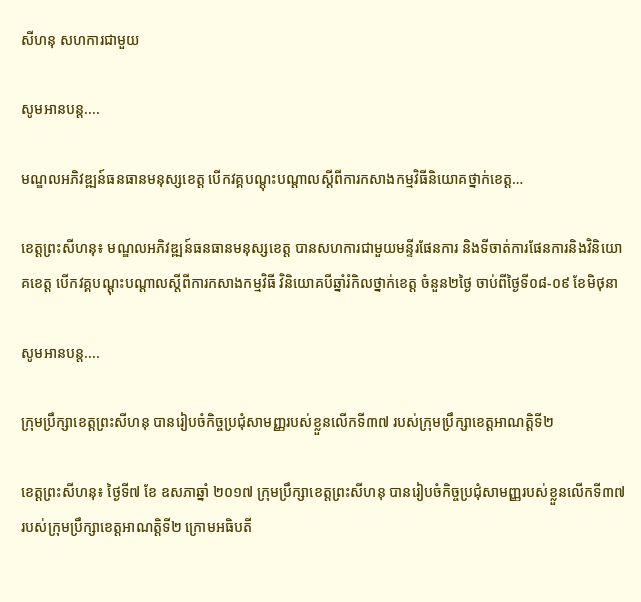សីហនុ សហការជាមួយ

សូមអានបន្ត....

មណ្ឌលអភិវឌ្ឍន៍ធនធានមនុស្សខេត្ត បើកវគ្គបណ្តុះបណ្តាលស្តីពីការកសាងកម្មវិធីនិយោគថ្នាក់ខេត្ត…

ខេត្តព្រះសីហនុ៖ មណ្ឌលអភិវឌ្ឍន៍ធនធានមនុស្សខេត្ត បានសហការជាមួយមន្ទីរផែនការ និងទីចាត់ការផែនការនិងវិនិយោគខេត្ត បើកវគ្គបណ្តុះបណ្តាលស្តីពីការកសាងកម្មវិធី វិនិយោគបីឆ្នាំរំកិលថ្នាក់ខេត្ត ចំនួន២ថ្ងៃ ចាប់ពីថ្ងៃទី០៨-០៩ ខែមិថុនា

សូមអានបន្ត....

ក្រុមប្រឹក្សាខេត្តព្រះសីហនុ បានរៀបចំកិច្ចប្រជុំសាមញ្ញរបស់ខ្លួនលើកទី៣៧ របស់ក្រុមប្រឹក្សាខេត្តអាណត្តិទី២

ខេត្តព្រះសីហនុ៖ ថ្ងៃទី៧ ខែ ឧសភាឆ្នាំ ២០១៧ ក្រុមប្រឹក្សាខេត្តព្រះសីហនុ បានរៀបចំកិច្ចប្រជុំសាមញ្ញរបស់ខ្លួនលើកទី៣៧ របស់ក្រុមប្រឹក្សាខេត្តអាណត្តិទី២ ក្រោមអធិបតី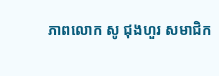ភាពលោក សូ ជុងហួរ សមាជិក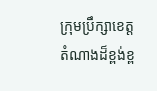ក្រុមប្រឹក្សាខេត្ត តំណាងដ៏ខ្ពង់ខ្ព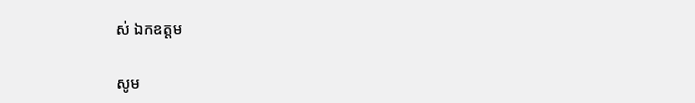ស់ ឯកឧត្តម

សូម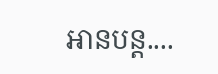អានបន្ត....